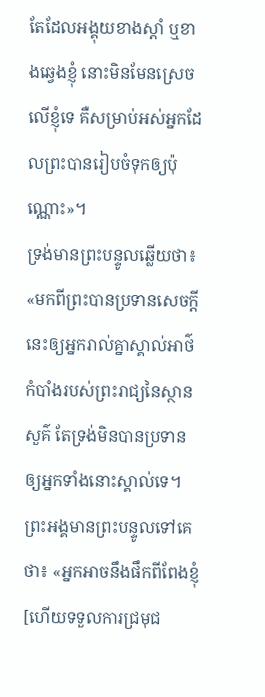តែដែលអង្គុយខាងស្តាំ ឬខាងឆ្វេងខ្ញុំ នោះមិនមែនស្រេចលើខ្ញុំទេ គឺសម្រាប់អស់អ្នកដែលព្រះបានរៀបចំទុកឲ្យប៉ុណ្ណោះ»។
ទ្រង់មានព្រះបន្ទូលឆ្លើយថា៖ «មកពីព្រះបានប្រទានសេចក្ដីនេះឲ្យអ្នករាល់គ្នាស្គាល់អាថ៌កំបាំងរបស់ព្រះរាជ្យនៃស្ថានសួគ៌ តែទ្រង់មិនបានប្រទានឲ្យអ្នកទាំងនោះស្គាល់ទេ។
ព្រះអង្គមានព្រះបន្ទូលទៅគេថា៖ «អ្នកអាចនឹងផឹកពីពែងខ្ញុំ [ហើយទទួលការជ្រមុជ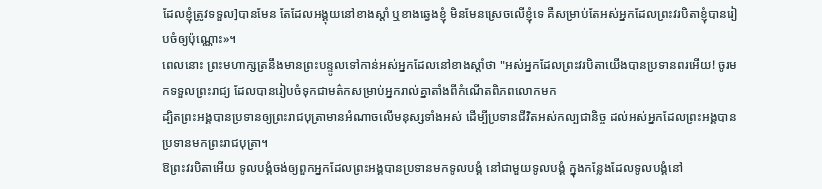ដែលខ្ញុំត្រូវទទួល]បានមែន តែដែលអង្គុយនៅខាងស្តាំ ឬខាងឆ្វេងខ្ញុំ មិនមែនស្រេចលើខ្ញុំទេ គឺសម្រាប់តែអស់អ្នកដែលព្រះវរបិតាខ្ញុំបានរៀបចំឲ្យប៉ុណ្ណោះ»។
ពេលនោះ ព្រះមហាក្សត្រនឹងមានព្រះបន្ទូលទៅកាន់អស់អ្នកដែលនៅខាងស្តាំថា "អស់អ្នកដែលព្រះវរបិតាយើងបានប្រទានពរអើយ! ចូរមកទទួលព្រះរាជ្យ ដែលបានរៀបចំទុកជាមត៌កសម្រាប់អ្នករាល់គ្នាតាំងពីកំណើតពិភពលោកមក
ដ្បិតព្រះអង្គបានប្រទានឲ្យព្រះរាជបុត្រាមានអំណាចលើមនុស្សទាំងអស់ ដើម្បីប្រទានជីវិតអស់កល្បជានិច្ច ដល់អស់អ្នកដែលព្រះអង្គបានប្រទានមកព្រះរាជបុត្រា។
ឱព្រះវរបិតាអើយ ទូលបង្គំចង់ឲ្យពួកអ្នកដែលព្រះអង្គបានប្រទានមកទូលបង្គំ នៅជាមួយទូលបង្គំ ក្នុងកន្លែងដែលទូលបង្គំនៅ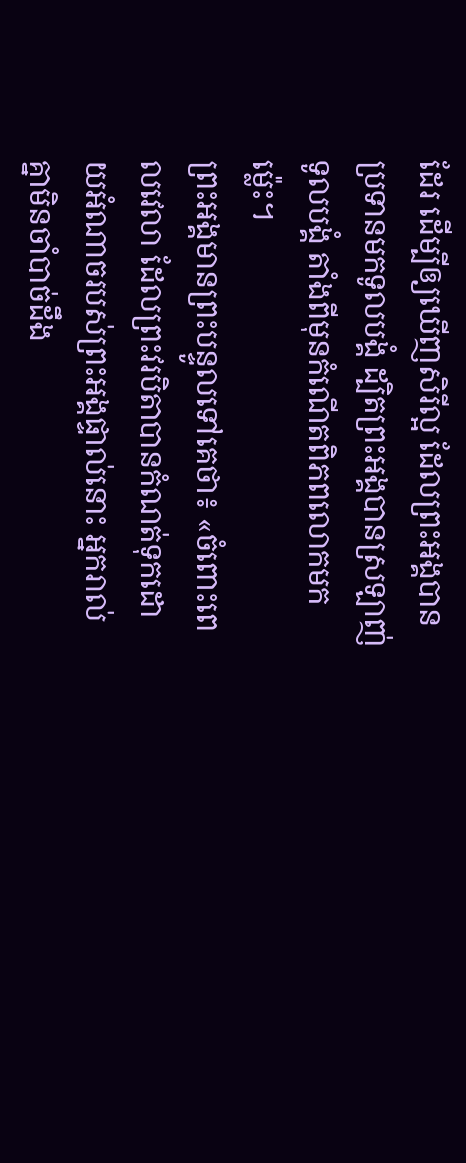ដែរ ដើម្បីឲ្យឃើញសិរីល្អ ដែលព្រះអង្គបានប្រទានមកទូលបង្គំ ដ្បិតព្រះអង្គបានស្រឡាញ់ទូលបង្គំ តាំងពីមុនកំណើតពិភពលោកមកម៉្លេះ។
ព្រះអង្គមានព្រះបន្ទូលទៅគេថា៖ «ចំពោះពេលវេលា ដែលព្រះវរបិតាបានកំណត់ទុកដោយអំណាចរបស់ព្រះអង្គផ្ទាល់នោះ អ្នករាល់គ្នាមិនចាំបាច់ដឹង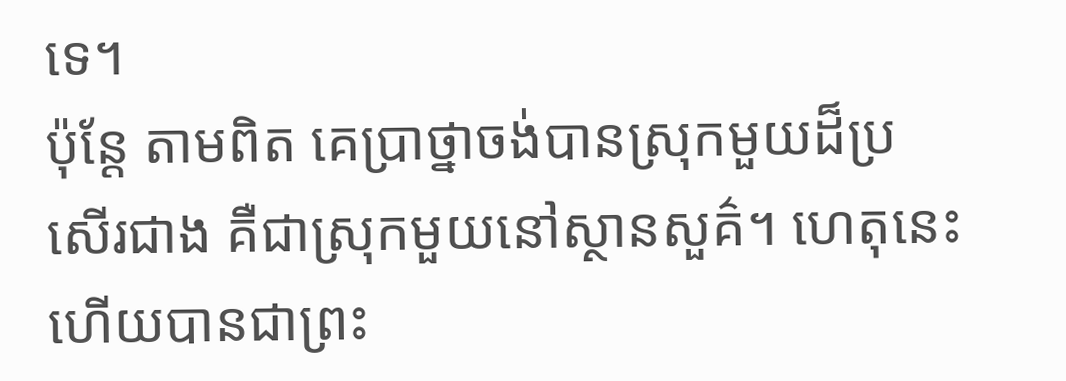ទេ។
ប៉ុន្ដែ តាមពិត គេប្រាថ្នាចង់បានស្រុកមួយដ៏ប្រសើរជាង គឺជាស្រុកមួយនៅស្ថានសួគ៌។ ហេតុនេះហើយបានជាព្រះ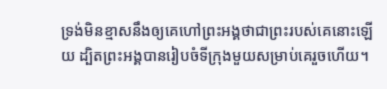ទ្រង់មិនខ្មាសនឹងឲ្យគេហៅព្រះអង្គថាជាព្រះរបស់គេនោះឡើយ ដ្បិតព្រះអង្គបានរៀបចំទីក្រុងមួយសម្រាប់គេរួចហើយ។